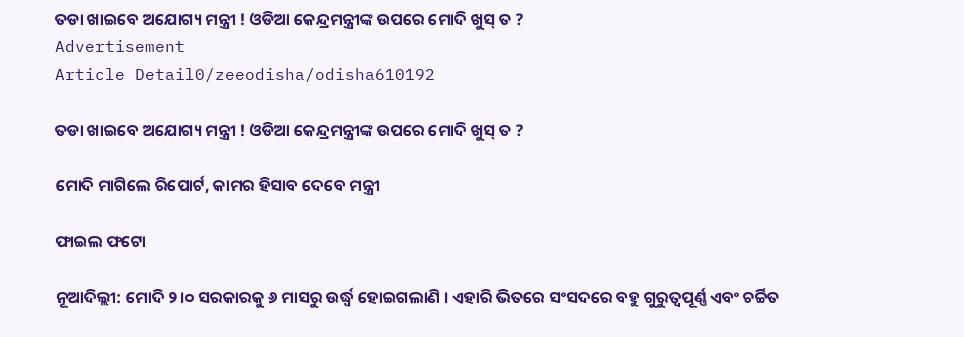ତଡା ଖାଇବେ ଅଯୋଗ୍ୟ ମନ୍ତ୍ରୀ ! ଓଡିଆ କେନ୍ଦ୍ରମନ୍ତ୍ରୀଙ୍କ ଉପରେ ମୋଦି ଖୁସ୍ ତ ?
Advertisement
Article Detail0/zeeodisha/odisha610192

ତଡା ଖାଇବେ ଅଯୋଗ୍ୟ ମନ୍ତ୍ରୀ ! ଓଡିଆ କେନ୍ଦ୍ରମନ୍ତ୍ରୀଙ୍କ ଉପରେ ମୋଦି ଖୁସ୍ ତ ?

ମୋଦି ମାଗିଲେ ରିପୋର୍ଟ, କାମର ହିସାବ ଦେବେ ମନ୍ତ୍ରୀ

ଫାଇଲ ଫଟୋ

ନୂଆଦିଲ୍ଲୀ: ମୋଦି ୨।୦ ସରକାରକୁ ୬ ମାସରୁ ଉର୍ଦ୍ଧ୍ୱ ହୋଇଗଲାଣି । ଏହାରି ଭିତରେ ସଂସଦରେ ବହୁ ଗୁରୁତ୍ୱପୂର୍ଣ୍ଣ ଏବଂ ଚର୍ଚ୍ଚିତ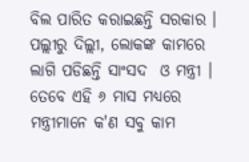ବିଲ ପାରିତ କରାଇଛନ୍ତି ସରକାର । ପଲ୍ଲୀରୁ ଦିଲ୍ଲୀ, ଲୋକଙ୍କ କାମରେ ଲାଗି ପଡିଛନ୍ତି ସାଂସଦ  ଓ ମନ୍ତ୍ରୀ । ତେବେ ଏହି ୬ ମାସ ମଧ୍ୟରେ ମନ୍ତ୍ରୀମାନେ କ'ଣ ସବୁ କାମ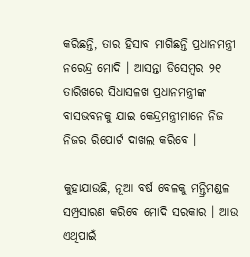କରିଛନ୍ତି, ତାର ହିସାବ ମାଗିଛନ୍ତି ପ୍ରଧାନମନ୍ତ୍ରୀ ନରେନ୍ଦ୍ର ମୋଦି । ଆସନ୍ତା ଡିସେମ୍ବର ୨୧ ତାରିଖରେ ସିଧାସଳଖ ପ୍ରଧାନମନ୍ତ୍ରୀଙ୍କ ବାସଭବନକୁ ଯାଇ କେନ୍ଦ୍ରମନ୍ତ୍ରୀମାନେ ନିଜ ନିଜର ରିପୋର୍ଟ ଦାଖଲ କରିବେ ।

କୁହାଯାଉଛି, ନୂଆ ବର୍ଷ ବେଳକୁ ମନ୍ତ୍ରିମଣ୍ଡଳ ସମ୍ପ୍ରସାରଣ କରିବେ ମୋଦି ସରକାର । ଆଉ ଏଥିପାଇଁ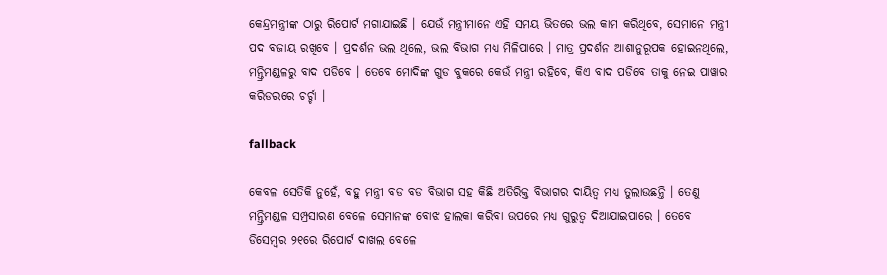କେନ୍ଦ୍ରମନ୍ତ୍ରୀଙ୍କ ଠାରୁ ରିପୋର୍ଟ ମଗାଯାଇଛି । ଯେଉଁ ମନ୍ତ୍ରୀମାନେ ଏହି ସମୟ ଭିତରେ ଭଲ କାମ କରିଥିବେ, ସେମାନେ ମନ୍ତ୍ରୀ ପଦ ବଜାୟ ରଖିବେ । ପ୍ରଦର୍ଶନ ଭଲ ଥିଲେ, ଭଲ ବିଭାଗ ମଧ୍ୟ ମିଳିପାରେ । ମାତ୍ର ପ୍ରଦର୍ଶନ ଆଶାନୁରୂପକ ହୋଇନଥିଲେ, ମନ୍ତ୍ରିମଣ୍ଡଳରୁ ବାଦ ପଡିବେ । ତେବେ ମୋଦିଙ୍କ ଗୁଡ ବୁକରେ କେଉଁ ମନ୍ତ୍ରୀ ରହିବେ, କିଏ ବାଦ ପଡିବେ ତାକୁ ନେଇ ପାୱାର କରିଡରରେ ଚର୍ଚ୍ଚା ।

fallback

କେବଳ ସେତିକି ନୁହେଁ, ବହୁ ମନ୍ତ୍ରୀ ବଡ ବଡ ବିଭାଗ ସହ କିଛି ଅତିରିକ୍ତ ବିଭାଗର ଦାୟିତ୍ୱ ମଧ୍ୟ ତୁଲାଉଛନ୍ତି । ତେଣୁ ମନ୍ତ୍ରିମଣ୍ଡଳ ସମ୍ପ୍ରସାରଣ ବେଳେ ସେମାନଙ୍କ ବୋଝ ହାଲକା କରିବା ଉପରେ ମଧ୍ୟ ଗୁରୁତ୍ୱ ଦିଆଯାଇପାରେ । ତେବେ ଡିସେମ୍ବର ୨୧ରେ ରିପୋର୍ଟ ଦାଖଲ ବେଳେ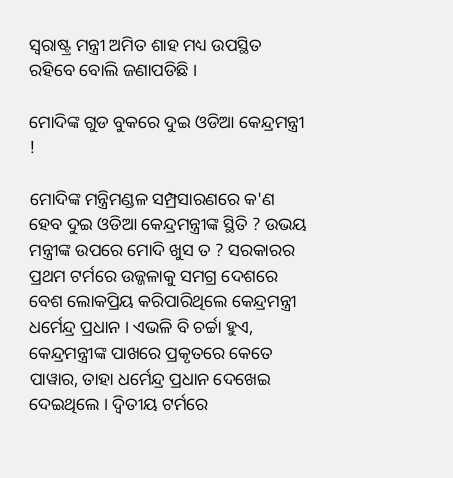ସ୍ୱରାଷ୍ଟ୍ର ମନ୍ତ୍ରୀ ଅମିତ ଶାହ ମଧ୍ୟ ଉପସ୍ଥିତ ରହିବେ ବୋଲି ଜଣାପଡିଛି ।

ମୋଦିଙ୍କ ଗୁଡ ବୁକରେ ଦୁଇ ଓଡିଆ କେନ୍ଦ୍ରମନ୍ତ୍ରୀ !

ମୋଦିଙ୍କ ମନ୍ତ୍ରିମଣ୍ଡଳ ସମ୍ପ୍ରସାରଣରେ କ'ଣ ହେବ ଦୁଇ ଓଡିଆ କେନ୍ଦ୍ରମନ୍ତ୍ରୀଙ୍କ ସ୍ଥିତି ? ଉଭୟ ମନ୍ତ୍ରୀଙ୍କ ଉପରେ ମୋଦି ଖୁସ ତ ? ସରକାରର ପ୍ରଥମ ଟର୍ମରେ ଉଜ୍ଜଳାକୁ ସମଗ୍ର ଦେଶରେ ବେଶ ଲୋକପ୍ରିୟ କରିପାରିଥିଲେ କେନ୍ଦ୍ରମନ୍ତ୍ରୀ ଧର୍ମେନ୍ଦ୍ର ପ୍ରଧାନ । ଏଭଳି ବି ଚର୍ଚ୍ଚା ହୁଏ, କେନ୍ଦ୍ରମନ୍ତ୍ରୀଙ୍କ ପାଖରେ ପ୍ରକୃତରେ କେତେ ପାୱାର, ତାହା ଧର୍ମେନ୍ଦ୍ର ପ୍ରଧାନ ଦେଖେଇ ଦେଇଥିଲେ । ଦ୍ୱିତୀୟ ଟର୍ମରେ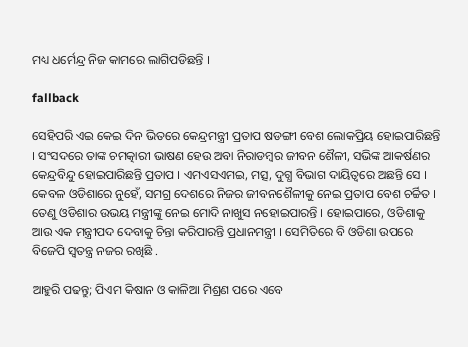ମଧ୍ୟ ଧର୍ମେନ୍ଦ୍ର ନିଜ କାମରେ ଲାଗିପଡିଛନ୍ତି ।

fallback

ସେହିପରି ଏଇ କେଇ ଦିନ ଭିତରେ କେନ୍ଦ୍ରମନ୍ତ୍ରୀ ପ୍ରତାପ ଷଡଙ୍ଗୀ ବେଶ ଲୋକପ୍ରିୟ ହୋଇପାରିଛନ୍ତି । ସଂସଦରେ ତାଙ୍କ ଚମତ୍କାରୀ ଭାଷଣ ହେଉ ଅବା ନିରାଡମ୍ବର ଜୀବନ ଶୈଳୀ, ସଭିଙ୍କ ଆକର୍ଷଣର କେନ୍ଦ୍ରବିନ୍ଦୁ ହୋଇପାରିଛନ୍ତି ପ୍ରତାପ । ଏମଏସଏମଇ, ମତ୍ସ, ଦୁଗ୍ଧ ବିଭାଗ ଦାୟିତ୍ୱରେ ଅଛନ୍ତି ସେ । କେବଳ ଓଡିଶାରେ ନୁହେଁ, ସମଗ୍ର ଦେଶରେ ନିଜର ଜୀବନଶୈଳୀକୁ ନେଇ ପ୍ରତାପ ବେଶ ଚର୍ଚ୍ଚିତ । ତେଣୁ ଓଡିଶାର ଉଭୟ ମନ୍ତ୍ରୀଙ୍କୁ ନେଇ ମୋଦି ନାଖୁସ ନହୋଇପାରନ୍ତି । ହୋଇପାରେ, ଓଡିଶାକୁ ଆଉ ଏକ ମନ୍ତ୍ରୀପଦ ଦେବାକୁ ଚିନ୍ତା କରିପାରନ୍ତି ପ୍ରଧାନମନ୍ତ୍ରୀ । ସେମିତିରେ ବି ଓଡିଶା ଉପରେ ବିଜେପି ସ୍ୱତନ୍ତ୍ର ନଜର ରଖିଛି .

ଆହୁରି ପଢନ୍ତୁ; ପିଏମ କିଷାନ ଓ କାଳିଆ ମିଶ୍ରଣ ପରେ ଏବେ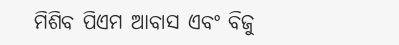ମିଶିବ ପିଏମ ଆବାସ ଏବଂ ବିଜୁ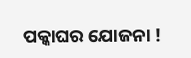ପକ୍କାଘର ଯୋଜନା !